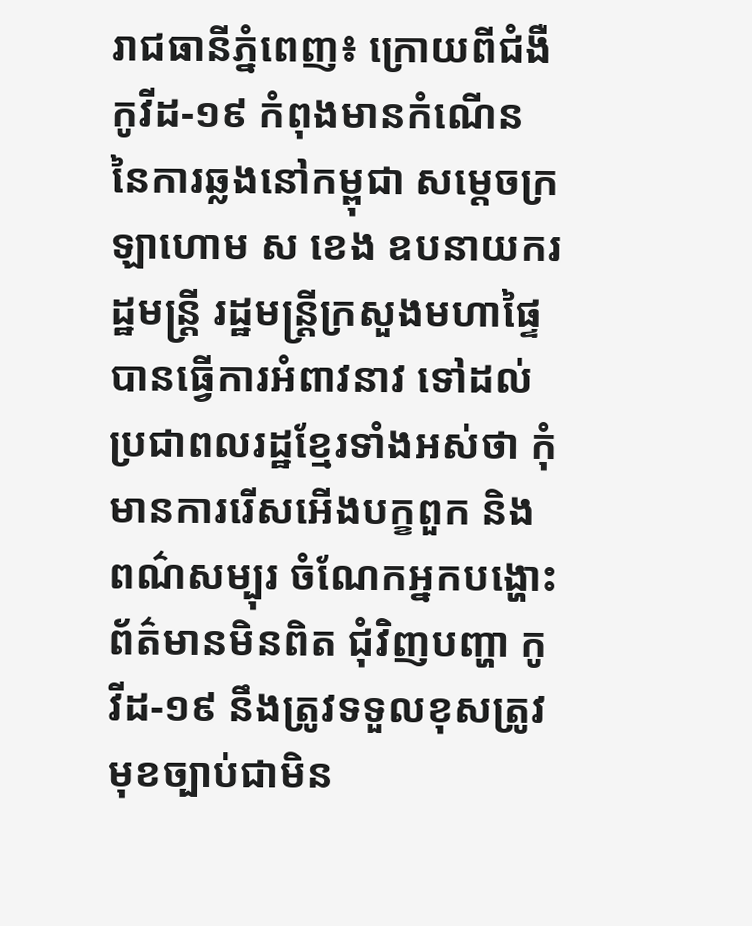រាជធានីភ្នំពេញ៖ ក្រោយពីជំងឺកូវីដ-១៩ កំពុងមានកំណើន នៃការឆ្លងនៅកម្ពុជា សម្ដេចក្រឡាហោម ស ខេង ឧបនាយករដ្ឋមន្ដ្រី រដ្ឋមន្ដ្រីក្រសួងមហាផ្ទៃ បានធ្វើការអំពាវនាវ ទៅដល់ប្រជាពលរដ្ឋខ្មែរទាំងអស់ថា កុំមានការរើសអើងបក្ខពួក និងពណ៌សម្បុរ ចំណែកអ្នកបង្ហោះព័ត៌មានមិនពិត ជុំវិញបញ្ហា កូវីដ-១៩ នឹងត្រូវទទួលខុសត្រូវមុខច្បាប់ជាមិន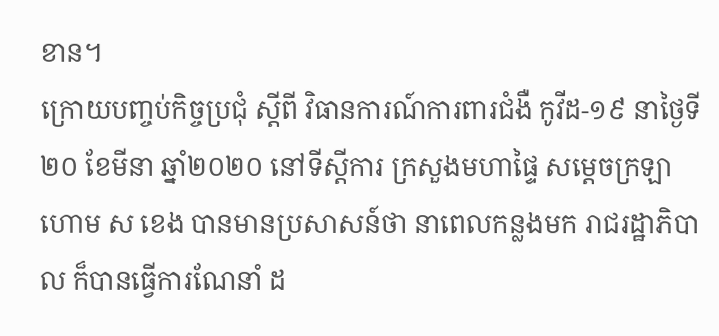ខាន។
ក្រោយបញ្ចប់កិច្ចប្រជុំ ស្ដីពី វិធានការណ៍ការពារជំងឺ កូវីដ-១៩ នាថ្ងៃទី២០ ខែមីនា ឆ្នាំ២០២០ នៅទីស្ដីការ ក្រសួងមហាផ្ទៃ សម្ដេចក្រឡាហោម ស ខេង បានមានប្រសាសន៍ថា នាពេលកន្លងមក រាជរដ្ឋាភិបាល ក៏បានធ្វើការណែនាំ ដ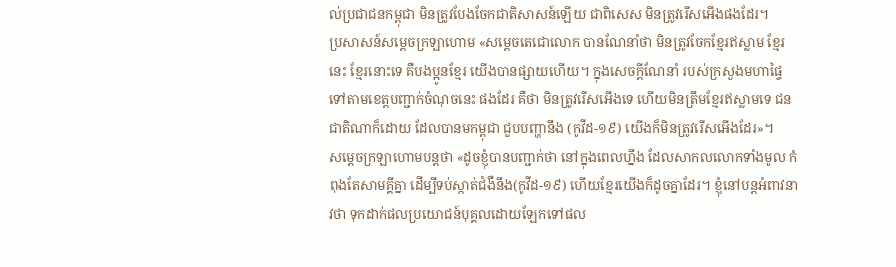ល់ប្រជាជនកម្ពុជា មិនត្រូវបែងចែកជាតិសាសន៍ឡើយ ជាពិសេស មិនត្រូវរើសអើងផងដែរ។
ប្រសាសន៍សម្ដេចក្រឡាហោម «សម្ដេចតេជោលោក បានណែនាំថា មិនត្រូវចែកខ្មែរឥស្លាម ខ្មែរនេះ ខ្មែរនោះទេ គឺបងប្អូនខ្មែរ យើងបានផ្សាយហើយ។ ក្នុងសេចក្ដីណែនាំ របស់ក្រសួងមហាផ្ទៃ ទៅតាមខេត្តបញ្ជាក់ចំណុចនេះ ផងដែរ គឺថា មិនត្រូវរើសអើងទេ ហើយមិនត្រឹមខ្មែរឥស្លាមទេ ជនជាតិណាក៏ដោយ ដែលបានមកម្ពុជា ជួបបញ្ហានឹង (កូវីដ-១៩) យើងក៏មិនត្រូវរើសអើងដែរ»។
សម្ដេចក្រឡាហោមបន្ដថា «ដូចខ្ញុំបានបញ្ជាក់ថា នៅក្នុងពេលហ្នឹង ដែលសាកលលោកទាំងមូល កំពុងតែសាមគ្គីគ្នា ដើម្បីទប់ស្កាត់ជំងឺនឹង(កូវីដ-១៩) ហើយខ្មែរយើងក៏ដូចគ្នាដែរ។ ខ្ញុំនៅបន្ដអំពាវនាវថា ទុកដាក់ផលប្រយោជន៍បុគ្គលដោយឡែកទៅផល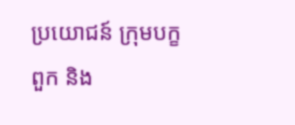ប្រយោជន៍ ក្រុមបក្ខពួក និង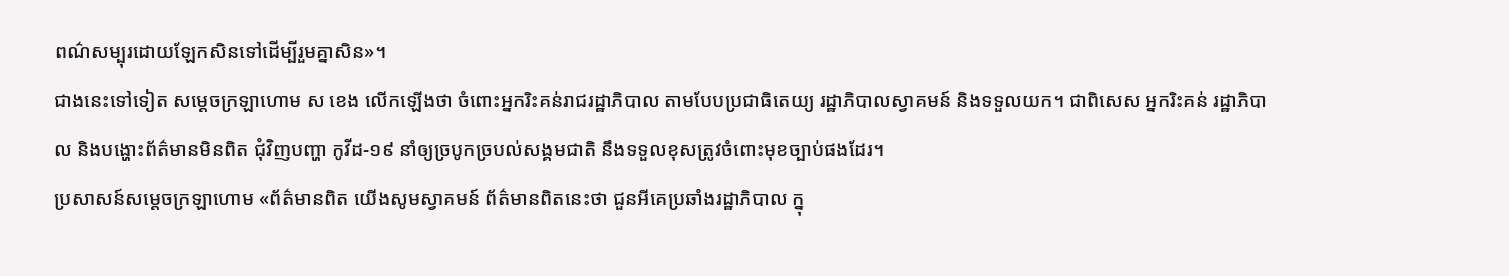ពណ៌សម្បុរដោយឡែកសិនទៅដើម្បីរួមគ្នាសិន»។
ជាងនេះទៅទៀត សម្ដេចក្រឡាហោម ស ខេង លើកឡើងថា ចំពោះអ្នករិះគន់រាជរដ្ឋាភិបាល តាមបែបប្រជាធិតេយ្យ រដ្ឋាភិបាលស្វាគមន៍ និងទទួលយក។ ជាពិសេស អ្នករិះគន់ រដ្ឋាភិបាល និងបង្ហោះព័ត៌មានមិនពិត ជុំវិញបញ្ហា កូវីដ-១៩ នាំឲ្យច្របូកច្របល់សង្គមជាតិ នឹងទទួលខុសត្រូវចំពោះមុខច្បាប់ផងដែរ។
ប្រសាសន៍សម្ដេចក្រឡាហោម «ព័ត៌មានពិត យើងសូមស្វាគមន៍ ព័ត៌មានពិតនេះថា ជួនអីគេប្រឆាំងរដ្ឋាភិបាល ក្នុ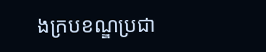ងក្របខណ្ឌប្រជា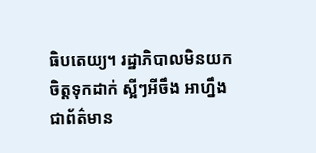ធិបតេយ្យ។ រដ្ឋាភិបាលមិនយកចិត្តទុកដាក់ ស្អីៗអីចឹង អាហ្នឹងជាព័ត៌មាន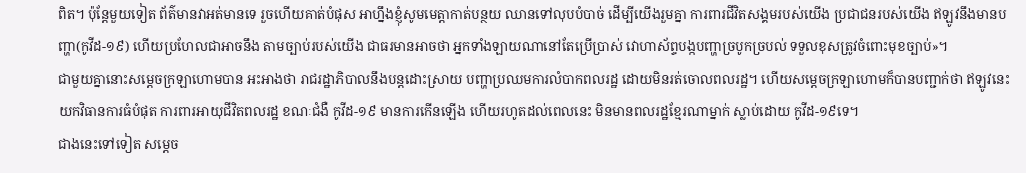ពិត។ ប៉ុន្ដែមួយទៀត ព័ត៌មានវាអត់មានទេ រួចហើយគាត់បំផុស អាហ្នឹងខ្ញុំសូមមេត្តាកាត់បន្ថយ ឈានទៅលុបបំបាច់ ដើម្បីយើងរួមគ្នា ការពារជីវិតសង្គមរបស់យើង ប្រជាជនរបស់យើង ឥឡូវនឹងមានបញ្ហា(កូវីដ-១៩) ហើយប្រហែលជាអាចនឹង តាមច្បាប់របស់យើង ជាធរមានអាចថា អ្នកទាំងឡាយណានៅតែប្រើប្រាស់ វោហាស័ព្ទបង្កបញ្ហាច្របូកច្របល់ ទទួលខុសត្រូវចំពោះមុខច្បាប់»។
ជាមួយគ្នានោះសម្តេចក្រឡាហោមបាន អះអាងថា រាជរដ្ឋាភិបាលនឹងបន្ដដោះស្រាយ បញ្ហាប្រឈមការលំបាកពលរដ្ឋ ដោយមិនរត់ចោលពលរដ្ឋ។ ហើយសម្ដេចក្រឡាហោមក៏បានបញ្ជាក់ថា ឥឡូវនេះយកវិធានការធំបំផុត ការពារអាយុជីវិតពលរដ្ឋ ខណៈជំងឺ កូវីដ-១៩ មានការកើនឡើង ហើយរហូតដល់ពេលនេះ មិនមានពលរដ្ឋខ្មែរណាម្នាក់ ស្លាប់ដោយ កូវីដ-១៩ទេ។
ជាងនេះទៅទៀត សម្ដេច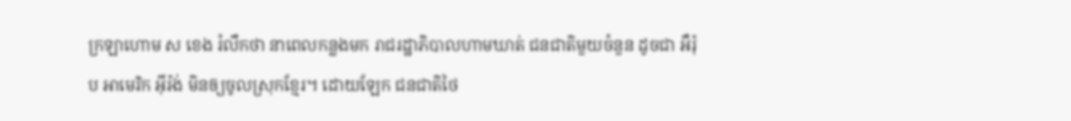ក្រឡាហោម ស ខេង រំលឹកថា នាពេលកន្លងមក រាជរដ្ឋាភិបាលហាមឃាត់ ជនជាតិមួយចំនួន ដូចជា អឺរ៉ុប អាមេរិក អ៊ីរ៉ង់ មិនឲ្យចូលស្រុកខ្មែរ។ ដោយឡែក ជនជាតិថៃ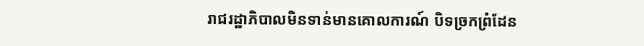រាជរដ្ឋាភិបាលមិនទាន់មានគោលការណ៍ បិទច្រកព្រំដែន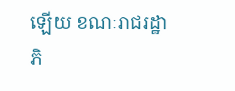ឡើយ ខណៈរាជរដ្ឋាភិ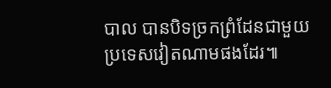បាល បានបិទច្រកព្រំដែនជាមួយប្រទេសវៀតណាមផងដែរ៕